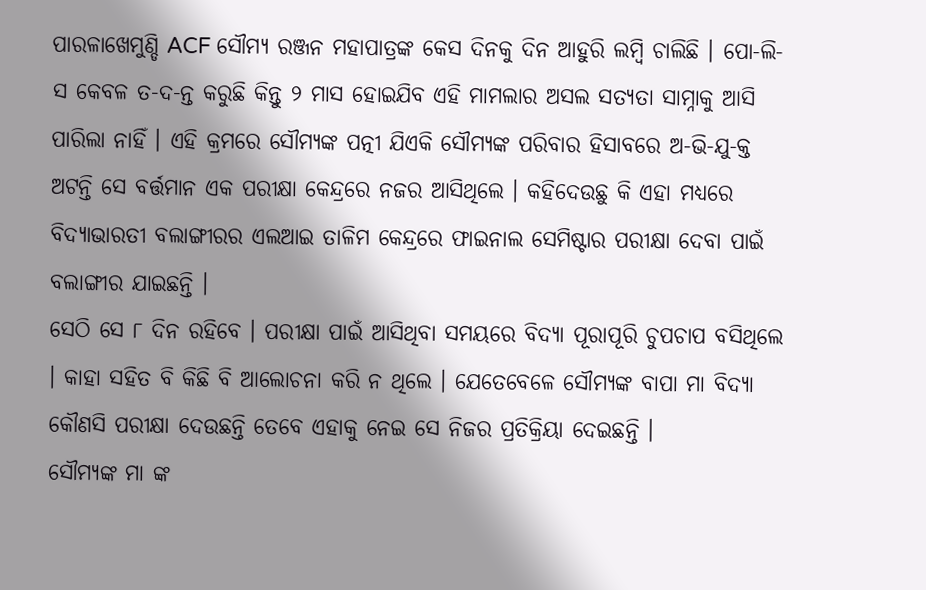ପାରଳାଖେମୁଣ୍ଡି ACF ସୌମ୍ୟ ରଞ୍ଜନ ମହାପାତ୍ରଙ୍କ କେସ ଦିନକୁ ଦିନ ଆହୁରି ଲମ୍ବି ଚାଲିଛି । ପୋ-ଲି-ସ କେବଳ ତ-ଦ-ନ୍ତ କରୁଛି କିନ୍ତୁ ୨ ମାସ ହୋଇଯିବ ଏହି ମାମଲାର ଅସଲ ସତ୍ୟତା ସାମ୍ନାକୁ ଆସି ପାରିଲା ନାହିଁ । ଏହି କ୍ରମରେ ସୌମ୍ୟଙ୍କ ପତ୍ନୀ ଯିଏକି ସୌମ୍ୟଙ୍କ ପରିବାର ହିସାବରେ ଅ-ଭି-ଯୁ-କ୍ତ ଅଟନ୍ତି ସେ ବର୍ତ୍ତମାନ ଏକ ପରୀକ୍ଷା କେନ୍ଦ୍ରରେ ନଜର ଆସିଥିଲେ । କହିଦେଉଛୁ କି ଏହା ମଧ୍ୟରେ ବିଦ୍ୟାଭାରତୀ ବଲାଙ୍ଗୀରର ଏଲଆଇ ତାଳିମ କେନ୍ଦ୍ରରେ ଫାଇନାଲ ସେମିଷ୍ଟାର ପରୀକ୍ଷା ଦେବା ପାଇଁ ବଲାଙ୍ଗୀର ଯାଇଛନ୍ତି ।
ସେଠି ସେ ୮ ଦିନ ରହିବେ । ପରୀକ୍ଷା ପାଇଁ ଆସିଥିବା ସମୟରେ ବିଦ୍ୟା ପୂରାପୂରି ଚୁପଚାପ ବସିଥିଲେ । କାହା ସହିତ ବି କିଛି ବି ଆଲୋଚନା କରି ନ ଥିଲେ । ଯେତେବେଳେ ସୌମ୍ୟଙ୍କ ବାପା ମା ବିଦ୍ୟା କୌଣସି ପରୀକ୍ଷା ଦେଉଛନ୍ତି ତେବେ ଏହାକୁ ନେଇ ସେ ନିଜର ପ୍ରତିକ୍ରିୟା ଦେଇଛନ୍ତି ।
ସୌମ୍ୟଙ୍କ ମା ଙ୍କ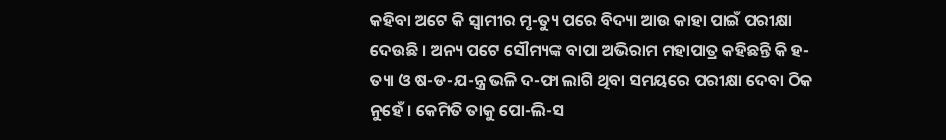କହିବା ଅଟେ କି ସ୍ଵାମୀର ମୃ-ତ୍ୟୁ ପରେ ବିଦ୍ୟା ଆଉ କାହା ପାଇଁ ପରୀକ୍ଷା ଦେଉଛି । ଅନ୍ୟ ପଟେ ସୌମ୍ୟଙ୍କ ବାପା ଅଭିରାମ ମହାପାତ୍ର କହିଛନ୍ତି କି ହ-ତ୍ୟା ଓ ଷ-ଡ-ଯ-ନ୍ତ୍ର ଭଳି ଦ-ଫା ଲାଗି ଥିବା ସମୟରେ ପରୀକ୍ଷା ଦେବା ଠିକ ନୁହେଁ । କେମିତି ତାକୁ ପୋ-ଲି-ସ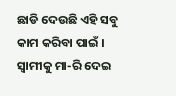ଛାଡି ଦେଉଛି ଏହି ସବୁ କାମ କରିବା ପାଇଁ । ସ୍ଵାମୀକୁ ମା-ରି ଦେଇ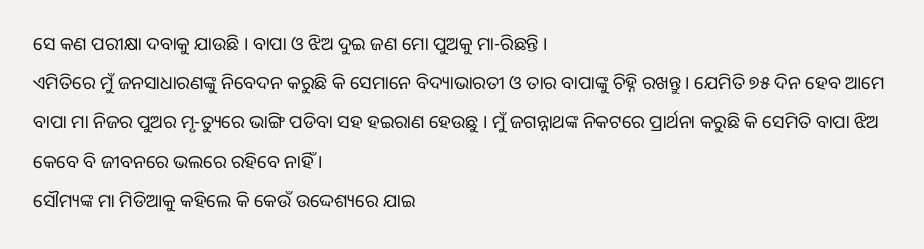ସେ କଣ ପରୀକ୍ଷା ଦବାକୁ ଯାଉଛି । ବାପା ଓ ଝିଅ ଦୁଇ ଜଣ ମୋ ପୁଅକୁ ମା-ରିଛନ୍ତି ।
ଏମିତିରେ ମୁଁ ଜନସାଧାରଣଙ୍କୁ ନିବେଦନ କରୁଛି କି ସେମାନେ ବିଦ୍ୟାଭାରତୀ ଓ ତାର ବାପାଙ୍କୁ ଚିହ୍ନି ରଖନ୍ତୁ । ଯେମିତି ୭୫ ଦିନ ହେବ ଆମେ ବାପା ମା ନିଜର ପୁଅର ମୃ-ତ୍ୟୁରେ ଭାଙ୍ଗି ପଡିବା ସହ ହଇରାଣ ହେଉଛୁ । ମୁଁ ଜଗନ୍ନାଥଙ୍କ ନିକଟରେ ପ୍ରାର୍ଥନା କରୁଛି କି ସେମିତି ବାପା ଝିଅ କେବେ ବି ଜୀବନରେ ଭଲରେ ରହିବେ ନାହିଁ ।
ସୌମ୍ୟଙ୍କ ମା ମିଡିଆକୁ କହିଲେ କି କେଉଁ ଉଦ୍ଦେଶ୍ୟରେ ଯାଇ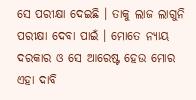ସେ ପରୀକ୍ଷା ଦେଇଛି । ତାକୁ ଲାଜ ଲାଗୁନି ପରୀକ୍ଷା ଦେବା ପାଇଁ । ମୋତେ ନ୍ୟାୟ ଦରକାର ଓ ସେ ଆରେଷ୍ଟ ହେଉ ମୋର ଏହା ଦାବି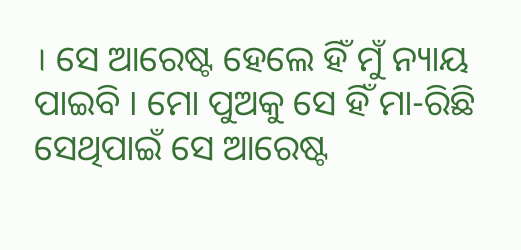। ସେ ଆରେଷ୍ଟ ହେଲେ ହିଁ ମୁଁ ନ୍ୟାୟ ପାଇବି । ମୋ ପୁଅକୁ ସେ ହିଁ ମା-ରିଛି ସେଥିପାଇଁ ସେ ଆରେଷ୍ଟ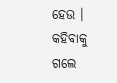ହେଉ । କହିବାକୁ ଗଲେ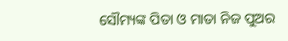ସୌମ୍ୟଙ୍କ ପିତା ଓ ମାତା ନିଜ ପୁଅର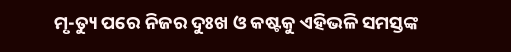ମୃ-ତ୍ୟୁ ପରେ ନିଜର ଦୁଃଖ ଓ କଷ୍ଟକୁ ଏହିଭଳି ସମସ୍ତଙ୍କ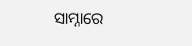ସାମ୍ନାରେ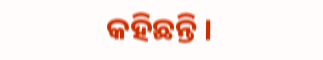କହିଛନ୍ତି ।